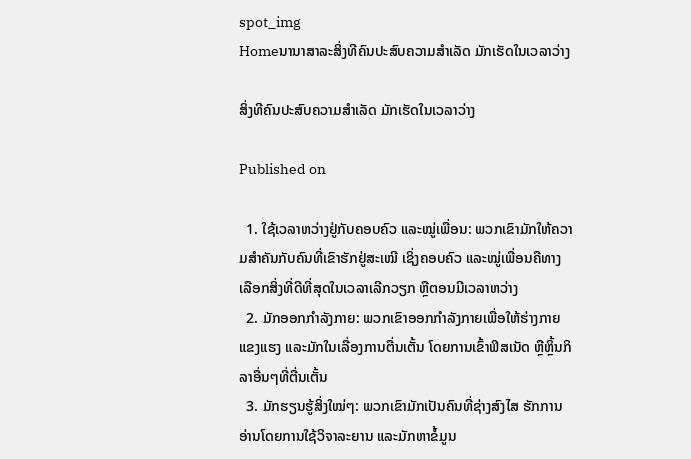spot_img
Homeນານາສາລະສິ່ງທີຄົນປະສົບຄວາມສຳເລັດ ມັກເຮັດໃນເວລາວ່າງ

ສິ່ງທີຄົນປະສົບຄວາມສຳເລັດ ມັກເຮັດໃນເວລາວ່າງ

Published on

  1. ໃຊ້ເວລາຫວ່າງຢູ່ກັບຄອບຄົວ ແລະໝູ່ເພື່ອນ: ພວກເຂົາມັກໃຫ້ຄວາມສຳຄັນກັບຄົນທີ່ເຂົາຮັກຢູ່ສະເໝີ ເຊິ່ງຄອບຄົວ ແລະໝູ່ເພື່ອນຄືທາງເລືອກສິ່ງທີ່ດີທີ່ສຸດໃນເວລາເລີກວຽກ ຫຼືຕອນມີເວລາຫວ່າງ
  2. ມັກອອກກຳລັງກາຍ: ພວກເຂົາອອກກຳລັງກາຍເພື່ອໃຫ້ຮ່າງກາຍແຂງແຮງ ແລະມັກໃນເລື່ອງການຕື່ນເຕັ້ນ ໂດຍການເຂົ້າຟິສເນັດ ຫຼືຫຼິ້ນກິລາອື່ນໆທີ່ຕື່ນເຕັ້ນ
  3. ມັກຮຽນຮູ້ສິ່ງໃໝ່ໆ: ພວກເຂົາມັກເປັນຄົນທີ່ຊ່າງສົງໄສ ຮັກການອ່ານໂດຍການໃຊ້ວິຈາລະຍານ ແລະມັກຫາຂໍ້ມູນ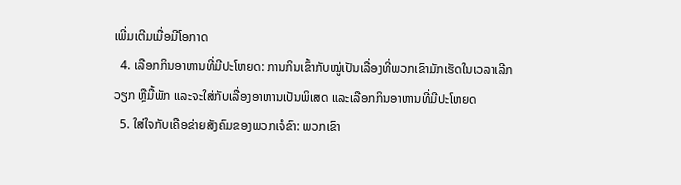ເພີ່ມເຕີມເມື່ອມີໂອກາດ
  4. ເລືອກກິນອາຫານທີ່ມີປະໂຫຍດ: ການກິນເຂົ້າກັບໝູ່ເປັນເລື່ອງທີ່ພວກເຂົາມັກເຮັດໃນເວລາເລີກວຽກ ຫຼືມື້ພັກ ແລະຈະໃສ່ກັບເລື່ອງອາຫານເປັນພິເສດ ແລະເລືອກກິນອາຫານທີ່ມີປະໂຫຍດ
  5. ໃສ່ໃຈກັບເຄືອຂ່າຍສັງຄົມຂອງພວກເຈໍຂົາ: ພວກເຂົາ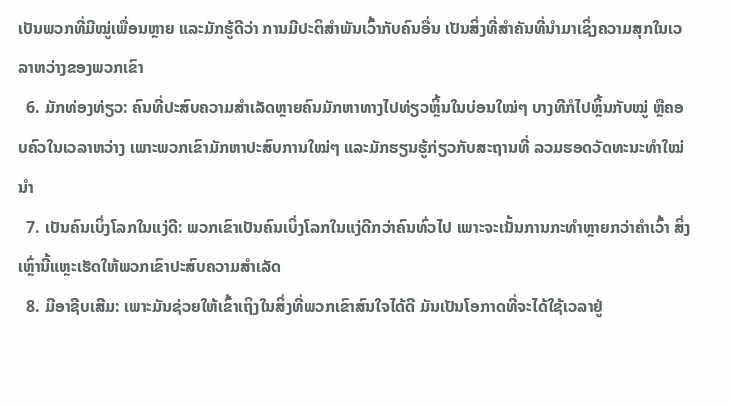ເປັນພວກທີ່ມີໝູ່ເພື່ອນຫຼາຍ ແລະມັກຮູ້ດີວ່າ ການມີປະຕິສຳພັນເວົ້າກັບຄົນອື່ນ ເປັນສິ່ງທີ່ສຳຄັນທີ່ນຳມາເຊິ່ງຄວາມສຸກໃນເວລາຫວ່າງຂອງພວກເຂົາ
  6. ມັກທ່ອງທ່ຽວ: ຄົນທີ່ປະສົບຄວາມສຳເລັດຫຼາຍຄົນມັກຫາທາງໄປທ່ຽວຫຼິ້ນໃນບ່ອນໃໝ່ໆ ບາງທີກໍໄປຫຼິ້ນກັບໝູ່ ຫຼືຄອບຄົວໃນເວລາຫວ່າງ ເພາະພວກເຂົາມັກຫາປະສົບການໃໝ່ໆ ແລະມັກຮຽນຮູ້ກ່ຽວກັບສະຖານທີ່ ລວມຮອດວັດທະນະທຳໃໝ່ນຳ
  7. ເປັນຄົນເບິ່ງໂລກໃນແງ່ດີ: ພວກເຂົາເປັນຄົນເບິ່ງໂລກໃນແງ່ດີກວ່າຄົນທົ່ວໄປ ເພາະຈະເນັ້ນການກະທຳຫຼາຍກວ່າຄຳເວົ້າ ສິ່ງເຫຼົ່ານີ້ແຫຼະເຮັດໃຫ້ພວກເຂົາປະສົບຄວາມສຳເລັດ
  8. ມີອາຊີບເສີມ: ເພາະມັນຊ່ວຍໃຫ້ເຂົ້າເຖິງໃນສິ່ງທີ່ພວກເຂົາສົນໃຈໄດ້ດີ ມັນເປັນໂອກາດທີ່ຈະໄດ້ໃຊ້ເວລາຢູ່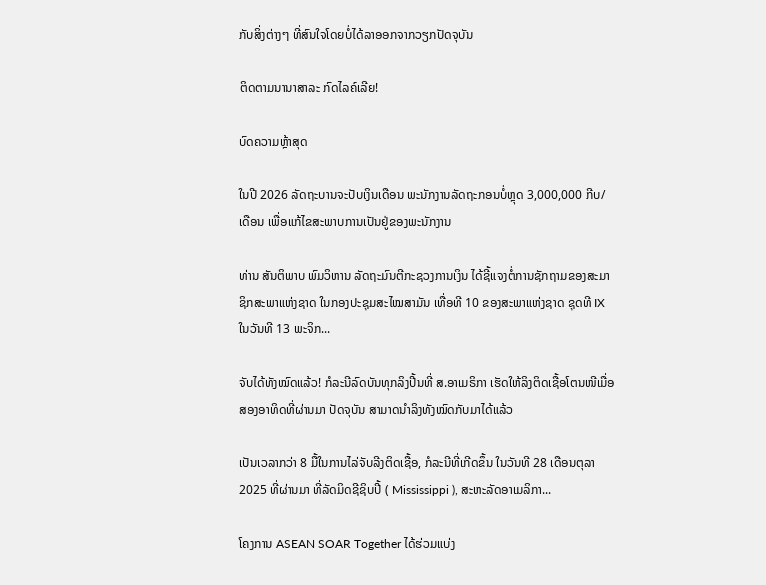ກັບສິ່ງຕ່າງໆ ທີ່ສົນໃຈໂດຍບໍ່ໄດ້ລາອອກຈາກວຽກປັດຈຸບັນ

ຕິດຕາມນານາສາລະ ກົດໄລຄ໌ເລີຍ!

ບົດຄວາມຫຼ້າສຸດ

ໃນປີ 2026 ລັດຖະບານຈະປັບເງິນເດືອນ ພະນັກງານລັດຖະກອນບໍ່ຫຼຸດ 3,000,000 ກີບ/ເດືອນ ເພື່ອແກ້ໄຂສະພາບການເປັນຢູ່ຂອງພະນັກງານ

ທ່ານ ສັນຕິພາບ ພົມວິຫານ ລັດຖະມົນຕີກະຊວງການເງິນ ໄດ້ຊີ້ແຈງຕໍ່ການຊັກຖາມຂອງສະມາຊິກສະພາແຫ່ງຊາດ ໃນກອງປະຊຸມສະໄໝສາມັນ ເທື່ອທີ 10 ຂອງສະພາແຫ່ງຊາດ ຊຸດທີ IX ໃນວັນທີ 13 ພະຈິກ...

ຈັບໄດ້ທັງໝົດແລ້ວ! ກໍລະນີລົດບັນທຸກລິງປີ້ນທີ່ ສ.ອາເມຣິກາ ເຮັດໃຫ້ລິງຕິດເຊື້ອໂຕນໜີເມື່ອສອງອາທິດທີ່ຜ່ານມາ ປັດຈຸບັນ ສາມາດນຳລິງທັງໝົດກັບມາໄດ້ແລ້ວ

ເປັນເວລາກວ່າ 8 ມື້ໃນການໄລ່ຈັບລີງຕິດເຊື້ອ, ກໍລະນີທີ່ເກີດຂຶ້ນ ໃນວັນທີ 28 ເດືອນຕຸລາ 2025 ທີ່ຜ່ານມາ ທີ່ລັດມິດຊີຊິບປີ້ ( Mississippi ), ສະຫະລັດອາເມລິກາ...

ໂຄງການ ASEAN SOAR Together ໄດ້ຮ່ວມແບ່ງ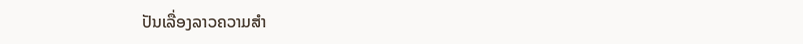ປັນເລື່ອງລາວຄວາມສໍາ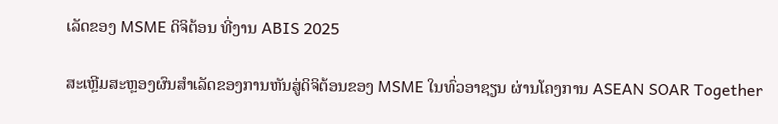ເລັດຂອງ MSME ດິຈິຕ້ອນ ທີ່ງານ ABIS 2025

ສະເຫຼີມສະຫຼອງຜົນສໍາເລັດຂອງການຫັນສູ່ດິຈິຕ້ອນຂອງ MSME ໃນທົ່ວອາຊຽນ ຜ່ານໂຄງການ ASEAN SOAR Together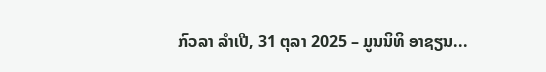ກົວລາ ລໍາເປີ, 31 ຕຸລາ 2025 – ມູນນິທິ ອາຊຽນ...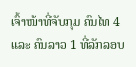ເຈົ້າໜ້າທີ່ຈັບກຸມ ຄົນໄທ 4 ແລະ ຄົນລາວ 1 ທີ່ລັກລອບ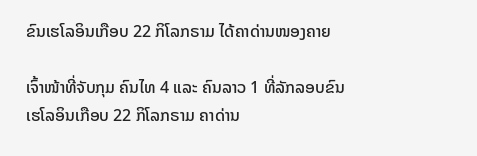ຂົນເຮໂລອິນເກືອບ 22 ກິໂລກຣາມ ໄດ້ຄາດ່ານໜອງຄາຍ

ເຈົ້າໜ້າທີ່ຈັບກຸມ ຄົນໄທ 4 ແລະ ຄົນລາວ 1 ທີ່ລັກລອບຂົນເຮໂລອິນເກືອບ 22 ກິໂລກຣາມ ຄາດ່ານ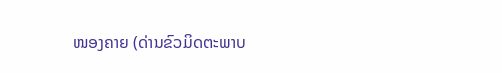ໜອງຄາຍ (ດ່ານຂົວມິດຕະພາບ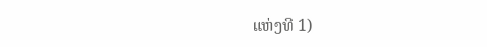ແຫ່ງທີ 1)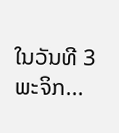ໃນວັນທີ 3 ພະຈິກ...